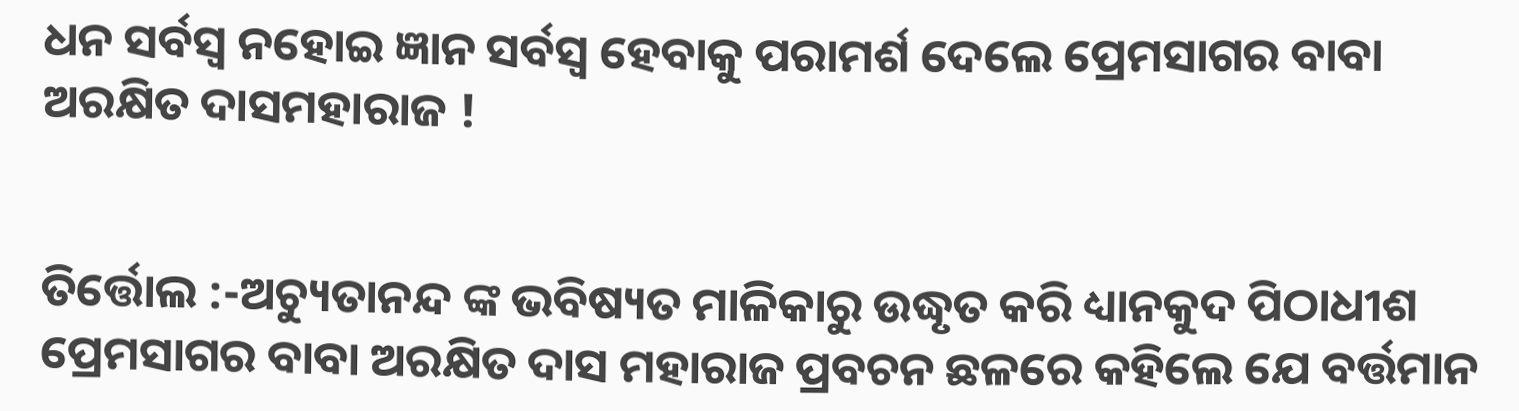ଧନ ସର୍ବସ୍ବ ନହୋଇ ଜ୍ଞାନ ସର୍ବସ୍ବ ହେବାକୁ ପରାମର୍ଶ ଦେଲେ ପ୍ରେମସାଗର ବାବା ଅରକ୍ଷିତ ଦାସମହାରାଜ !


ତିର୍ତ୍ତୋଲ :-ଅଚ୍ୟୁତାନନ୍ଦ ଙ୍କ ଭବିଷ୍ୟତ ମାଳିକାରୁ ଉଦ୍ଧୃତ କରି ଧ୍ୟାନକୁଦ ପିଠାଧୀଶ
ପ୍ରେମସାଗର ବାବା ଅରକ୍ଷିତ ଦାସ ମହାରାଜ ପ୍ରବଚନ ଛଳରେ କହିଲେ ଯେ ବର୍ତ୍ତମାନ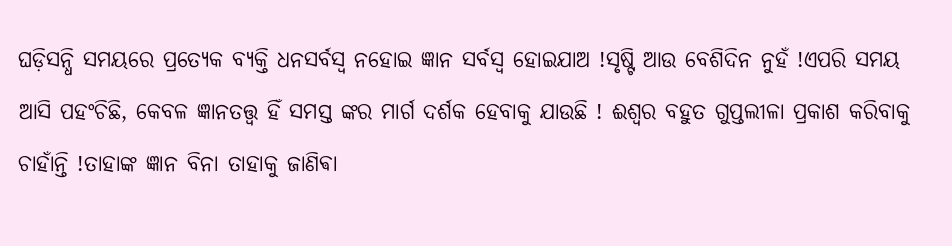ଘଡ଼ିସନ୍ଧି ସମୟରେ ପ୍ରତ୍ୟେକ ବ୍ୟକ୍ତି ଧନସର୍ବସ୍ବ ନହୋଇ ଜ୍ଞାନ ସର୍ବସ୍ବ ହୋଇଯାଅ !ସୃଷ୍ଟି ଆଉ ବେଶିଦିନ ନୁହଁ !ଏପରି ସମୟ ଆସି ପହଂଚିଛି, କେବଳ ଜ୍ଞାନତତ୍ତ୍ୱ ହିଁ ସମସ୍ତ ଙ୍କର ମାର୍ଗ ଦର୍ଶକ ହେବାକୁ ଯାଉଛି ! ଈଶ୍ୱର ବହୁତ ଗୁପ୍ତଲୀଳା ପ୍ରକାଶ କରିବାକୁ ଚାହାଁନ୍ତି !ତାହାଙ୍କ ଜ୍ଞାନ ବିନା ତାହାକୁ ଜାଣିଵା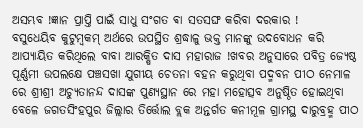ଅସମ୍ଭବ !ଜ୍ଞାନ ପ୍ରାପ୍ତି ପାଇଁ ସାଧୁ ସଂଗତ ଵା ସତସଙ୍ଘ କରିବା ଦରକାର !
ବସୁଧେୟିବ କୁଟୁମ୍ବକମ୍ ଅର୍ଥରେ ଉପସ୍ଥିତ ଶ୍ରଦ୍ଧାଳୁ ଭକ୍ତ ମାନଙ୍କୁ ଉଦବୋଧନ କରି ଆପ୍ୟାୟିତ କରିଥିଲେ ବାବା ଆରକ୍ଷିତ ଦାସ ମହାରାଜ !ଖବର ଅନୁସାରେ ପବିତ୍ର ଜ୍ୟେଷ୍ଠ ପୂର୍ଣ୍ଣମୀ ଉପଲକ୍ଷେ ପଞ୍ଚସଖା ଯୁଗୀୟ ଚେତନା ବହନ କରୁଥିବା ପଦ୍ମବନ ପୀଠ ନେମାଳ ରେ ଶ୍ରୀଶ୍ରୀ ଅଚ୍ୟୁତାନନ୍ଦ ଦାସଙ୍କ ପୁଣ୍ୟସ୍ଥାନ ରେ ମହା ମହୋତ୍ସବ ଅନୁଷ୍ଠିତ ହୋଇଥିବା ବେଳେ ଜଗତସିଂହପୁର ଜିଲ୍ଲାର ତିର୍ତ୍ତୋଲ ବ୍ଲକ ଅନ୍ତର୍ଗତ କନୀମୂଳ ଗ୍ରାମସ୍ଥ ଦାରୁବ୍ରହ୍ମ ପୀଠ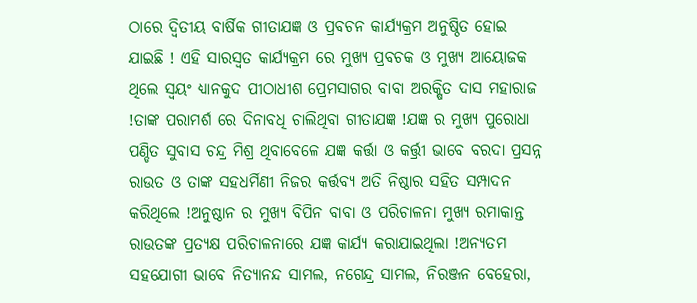ଠାରେ ଦ୍ଵିତୀୟ ବାର୍ଷିକ ଗୀତାଯଜ୍ଞ ଓ ପ୍ରବଚନ କାର୍ଯ୍ୟକ୍ରମ ଅନୁଷ୍ଠିତ ହୋଇ ଯାଇଛି ! ଏହି ସାରସ୍ୱତ କାର୍ଯ୍ୟକ୍ରମ ରେ ମୁଖ୍ୟ ପ୍ରବଚକ ଓ ମୁଖ୍ୟ ଆୟୋଜକ ଥିଲେ ସ୍ୱୟଂ ଧ୍ୟାନକୁଦ ପୀଠାଧୀଶ ପ୍ରେମସାଗର ବାବା ଅରକ୍ଷିତ ଦାସ ମହାରାଜ !ତାଙ୍କ ପରାମର୍ଶ ରେ ଦିନାବଧି ଚାଲିଥିବା ଗୀତାଯଜ୍ଞ !ଯଜ୍ଞ ର ମୁଖ୍ୟ ପୁରୋଧା ପଣ୍ଡିତ ସୁବାସ ଚନ୍ଦ୍ର ମିଶ୍ର ଥିବାବେଳେ ଯଜ୍ଞ କର୍ତ୍ତା ଓ କର୍ତ୍ତ୍ରୀ ଭାବେ ବରଦା ପ୍ରସନ୍ନ ରାଉତ ଓ ତାଙ୍କ ସହଧର୍ମିଣୀ ନିଜର କର୍ତ୍ତବ୍ୟ ଅତି ନିଷ୍ଠାର ସହିତ ସମ୍ପାଦନ କରିଥିଲେ !ଅନୁଷ୍ଠାନ ର ମୁଖ୍ୟ ବିପିନ ବାବା ଓ ପରିଚାଳନା ମୁଖ୍ୟ ରମାକାନ୍ତ ରାଉତଙ୍କ ପ୍ରତ୍ୟକ୍ଷ ପରିଚାଳନାରେ ଯଜ୍ଞ କାର୍ଯ୍ୟ କରାଯାଇଥିଲା !ଅନ୍ୟତମ ସହଯୋଗୀ ଭାବେ ନିତ୍ୟାନନ୍ଦ ସାମଲ, ନଗେନ୍ଦ୍ର ସାମଲ, ନିରଞ୍ଜନ ବେହେରା,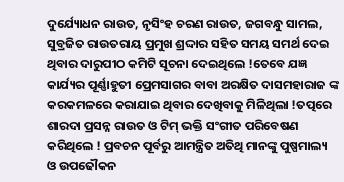ଦୁର୍ଯ୍ୟୋଧନ ରାଉତ, ନୃସିଂହ ଚରଣ ରାଉତ, ଜଗବନ୍ଧୁ ସାମଲ, ସୁବ୍ରଜିତ ରାଉତରାୟ ପ୍ରମୁଖ ଶ୍ରଦ୍ଦାର ସହିତ ସମୟ ସମର୍ଥ ଦେଇ ଥିବାର ଦାରୁପୀଠ କମିଟି ସୂଚନା ଦେଇଥିଲେ !ତେବେ ଯଜ୍ଞ କାର୍ଯ୍ୟର ପୂର୍ଣ୍ଣାହୁତୀ ପ୍ରେମସାଗର ବାବା ଅରକ୍ଷିତ ଦାସମହାରାଜ ଙ୍କ କରକମଳରେ କରାଯାଇ ଥିବାର ଦେଖିବାକୁ ମିଳିଥିଲା !ତତ୍ପରେ ଶାରଦା ପ୍ରସନ୍ନ ରାଉତ ଓ ଟିମ୍ ଭକ୍ତି ସଂଗୀତ ପରିବେଷଣ କରିଥିଲେ ! ପ୍ରବଚନ ପୂର୍ବରୁ ଆମନ୍ତ୍ରିତ ଅତିଥି ମାନଙ୍କୁ ପୁଷ୍ପମାଲ୍ୟ ଓ ଉପଢୌକନ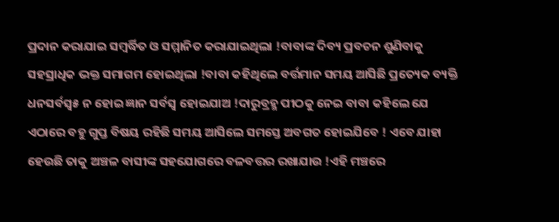ପ୍ରଦାନ କରାଯାଇ ସମ୍ବର୍ଦ୍ଧିତ ଓ ସମ୍ମାନିତ କରାଯାଇଥିଲା !ବାବାଙ୍କ ଦିବ୍ୟ ପ୍ରବଚନ ଶୁଣିବାକୁ ସହସ୍ରାଧିକ ଭକ୍ତ ସମାଗମ ହୋଇଥିଲା !ବାବା କହିଥିଲେ ବର୍ତ୍ତମାନ ସମୟ ଆସିଛି ପ୍ରତ୍ୟେକ ବ୍ୟକ୍ତି ଧନସର୍ବସ୍ବ୫ ନ ହୋଇ ଜ୍ଞାନ ସର୍ବସ୍ବ ହୋଇଯାଅ !ଦାରୁବ୍ରହ୍ମ ପୀଠକୁ ନେଇ ବାବା କହିଲେ ଯେ ଏଠାରେ ବହୁ ଗୁପ୍ତ ବିଷୟ ରହିଛି ସମୟ ଆସିଲେ ସମସ୍ତେ ଅବଗତ ହୋଇଯିବେ ! ଏବେ ଯାହା ହେଉଛି ତାକୁ ଅଞ୍ଚଳ ବାସୀଙ୍କ ସହଯୋଗରେ ବଳବତ୍ତର ରଖାଯାଉ !ଏହି ମଞ୍ଚରେ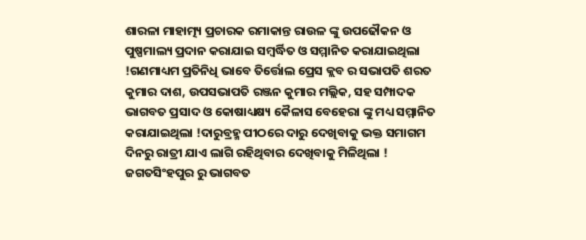ଶାରଳା ମାହାତ୍ମ୍ୟ ପ୍ରଚାରକ ରମାକାନ୍ତ ରାଉଳ ଙ୍କୁ ଉପଢୌକନ ଓ ପୁଷ୍ପମାଲ୍ୟ ପ୍ରଦାନ କରାଯାଇ ସମ୍ବର୍ଦ୍ଧିତ ଓ ସମ୍ମାନିତ କରାଯାଇଥିଲା !ଗଣମାଧ୍ୟମ ପ୍ରତିନିଧି ଭାବେ ତିର୍ତ୍ତୋଲ ପ୍ରେସ କ୍ଲବ ର ସଭାପତି ଶରତ କୁମାର ଦାଶ, ଉପସଭାପତି ରଞ୍ଜନ କୁମାର ମଲ୍ଲିକ, ସହ ସମ୍ପାଦକ ଭାଗବତ ପ୍ରସାଦ ଓ କୋଷାଧ୍ୟକ୍ଷ୍ୟ କୈଳାସ ବେହେରା ଙ୍କୁ ମଧ୍ୟ ସମ୍ମାନିତ କରାଯାଇଥିଲା !ଦାରୁବ୍ରହ୍ମ ପୀଠରେ ଦାରୁ ଦେଖିବାକୁ ଭକ୍ତ ସମାଗମ ଦିନରୁ ରାତ୍ରୀ ଯାଏ ଲାଗି ରହିଥିବାର ଦେଖିବାକୁ ମିଳିଥିଲା !
ଜଗତସିଂହପୁର ରୁ ଭାଗବତ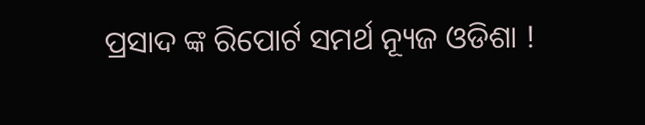ପ୍ରସାଦ ଙ୍କ ରିପୋର୍ଟ ସମର୍ଥ ନ୍ୟୂଜ ଓଡିଶା !